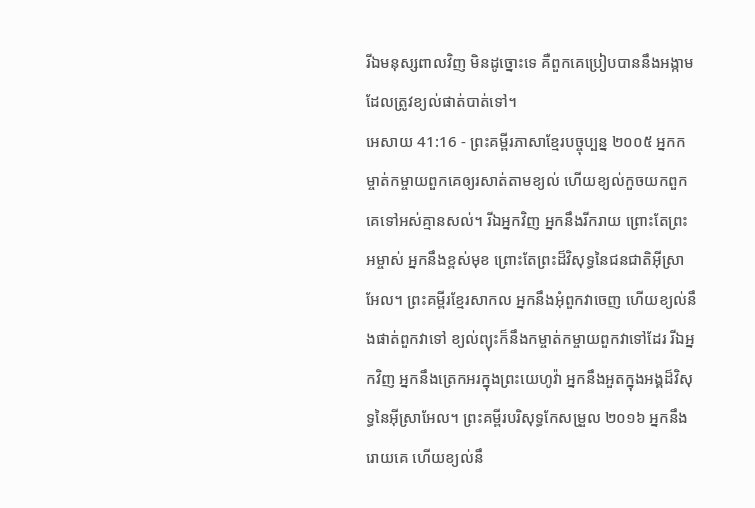រីឯមនុស្សពាលវិញ មិនដូច្នោះទេ គឺពួកគេប្រៀបបាននឹងអង្កាម ដែលត្រូវខ្យល់ផាត់បាត់ទៅ។
អេសាយ 41:16 - ព្រះគម្ពីរភាសាខ្មែរបច្ចុប្បន្ន ២០០៥ អ្នកកម្ចាត់កម្ចាយពួកគេឲ្យរសាត់តាមខ្យល់ ហើយខ្យល់កួចយកពួកគេទៅអស់គ្មានសល់។ រីឯអ្នកវិញ អ្នកនឹងរីករាយ ព្រោះតែព្រះអម្ចាស់ អ្នកនឹងខ្ពស់មុខ ព្រោះតែព្រះដ៏វិសុទ្ធនៃជនជាតិអ៊ីស្រាអែល។ ព្រះគម្ពីរខ្មែរសាកល អ្នកនឹងអុំពួកវាចេញ ហើយខ្យល់នឹងផាត់ពួកវាទៅ ខ្យល់ព្យុះក៏នឹងកម្ចាត់កម្ចាយពួកវាទៅដែរ រីឯអ្នកវិញ អ្នកនឹងត្រេកអរក្នុងព្រះយេហូវ៉ា អ្នកនឹងអួតក្នុងអង្គដ៏វិសុទ្ធនៃអ៊ីស្រាអែល។ ព្រះគម្ពីរបរិសុទ្ធកែសម្រួល ២០១៦ អ្នកនឹងរោយគេ ហើយខ្យល់នឹ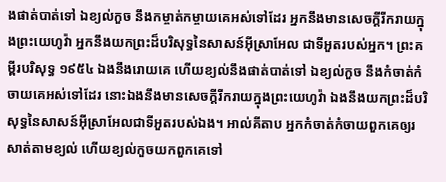ងផាត់បាត់ទៅ ឯខ្យល់កួច នឹងកម្ចាត់កម្ចាយគេអស់ទៅដែរ អ្នកនឹងមានសេចក្ដីរីករាយក្នុងព្រះយេហូវ៉ា អ្នកនឹងយកព្រះដ៏បរិសុទ្ធនៃសាសន៍អ៊ីស្រាអែល ជាទីអួតរបស់អ្នក។ ព្រះគម្ពីរបរិសុទ្ធ ១៩៥៤ ឯងនឹងរោយគេ ហើយខ្យល់នឹងផាត់បាត់ទៅ ឯខ្យល់កួច នឹងកំចាត់កំចាយគេអស់ទៅដែរ នោះឯងនឹងមានសេចក្ដីរីករាយក្នុងព្រះយេហូវ៉ា ឯងនឹងយកព្រះដ៏បរិសុទ្ធនៃសាសន៍អ៊ីស្រាអែលជាទីអួតរបស់ឯង។ អាល់គីតាប អ្នកកំចាត់កំចាយពួកគេឲ្យរសាត់តាមខ្យល់ ហើយខ្យល់កួចយកពួកគេទៅ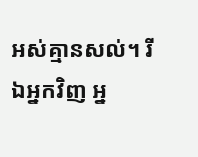អស់គ្មានសល់។ រីឯអ្នកវិញ អ្ន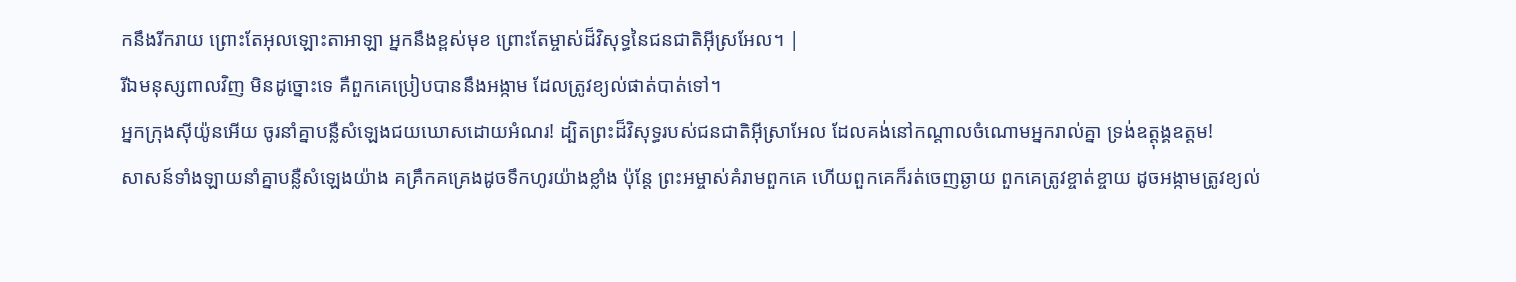កនឹងរីករាយ ព្រោះតែអុលឡោះតាអាឡា អ្នកនឹងខ្ពស់មុខ ព្រោះតែម្ចាស់ដ៏វិសុទ្ធនៃជនជាតិអ៊ីស្រអែល។ |
រីឯមនុស្សពាលវិញ មិនដូច្នោះទេ គឺពួកគេប្រៀបបាននឹងអង្កាម ដែលត្រូវខ្យល់ផាត់បាត់ទៅ។
អ្នកក្រុងស៊ីយ៉ូនអើយ ចូរនាំគ្នាបន្លឺសំឡេងជយឃោសដោយអំណរ! ដ្បិតព្រះដ៏វិសុទ្ធរបស់ជនជាតិអ៊ីស្រាអែល ដែលគង់នៅកណ្ដាលចំណោមអ្នករាល់គ្នា ទ្រង់ឧត្ដុង្គឧត្ដម!
សាសន៍ទាំងឡាយនាំគ្នាបន្លឺសំឡេងយ៉ាង គគ្រឹកគគ្រេងដូចទឹកហូរយ៉ាងខ្លាំង ប៉ុន្តែ ព្រះអម្ចាស់គំរាមពួកគេ ហើយពួកគេក៏រត់ចេញឆ្ងាយ ពួកគេត្រូវខ្ចាត់ខ្ចាយ ដូចអង្កាមត្រូវខ្យល់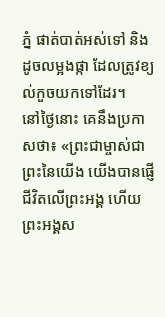ភ្នំ ផាត់បាត់អស់ទៅ និងដូចលម្អងផ្កា ដែលត្រូវខ្យល់កួចយកទៅដែរ។
នៅថ្ងៃនោះ គេនឹងប្រកាសថា៖ «ព្រះជាម្ចាស់ជាព្រះនៃយើង យើងបានផ្ញើជីវិតលើព្រះអង្គ ហើយព្រះអង្គស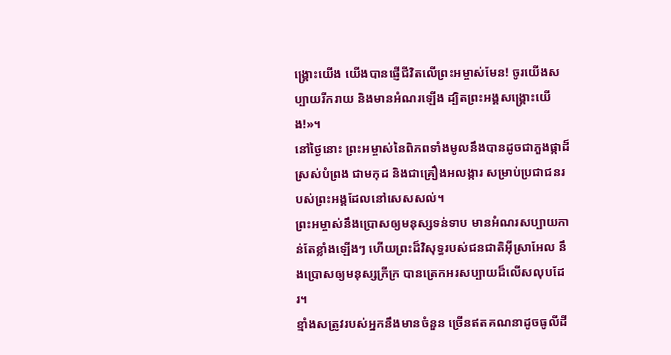ង្គ្រោះយើង យើងបានផ្ញើជីវិតលើព្រះអម្ចាស់មែន! ចូរយើងសប្បាយរីករាយ និងមានអំណរឡើង ដ្បិតព្រះអង្គសង្គ្រោះយើង!»។
នៅថ្ងៃនោះ ព្រះអម្ចាស់នៃពិភពទាំងមូលនឹងបានដូចជាភួងផ្កាដ៏ស្រស់បំព្រង ជាមកុដ និងជាគ្រឿងអលង្ការ សម្រាប់ប្រជាជនរបស់ព្រះអង្គដែលនៅសេសសល់។
ព្រះអម្ចាស់នឹងប្រោសឲ្យមនុស្សទន់ទាប មានអំណរសប្បាយកាន់តែខ្លាំងឡើងៗ ហើយព្រះដ៏វិសុទ្ធរបស់ជនជាតិអ៊ីស្រាអែល នឹងប្រោសឲ្យមនុស្សក្រីក្រ បានត្រេកអរសប្បាយដ៏លើសលុបដែរ។
ខ្មាំងសត្រូវរបស់អ្នកនឹងមានចំនួន ច្រើនឥតគណនាដូចធូលីដី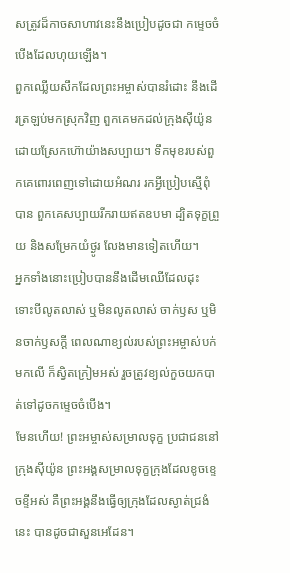សត្រូវដ៏កាចសាហាវនេះនឹងប្រៀបដូចជា កម្ទេចចំបើងដែលហុយឡើង។
ពួកឈ្លើយសឹកដែលព្រះអម្ចាស់បានរំដោះ នឹងដើរត្រឡប់មកស្រុកវិញ ពួកគេមកដល់ក្រុងស៊ីយ៉ូន ដោយស្រែកហ៊ោយ៉ាងសប្បាយ។ ទឹកមុខរបស់ពួកគេពោរពេញទៅដោយអំណរ រកអ្វីប្រៀបស្មើពុំបាន ពួកគេសប្បាយរីករាយឥតឧបមា ដ្បិតទុក្ខព្រួយ និងសម្រែកយំថ្ងូរ លែងមានទៀតហើយ។
អ្នកទាំងនោះប្រៀបបាននឹងដើមឈើដែលដុះ ទោះបីលូតលាស់ ឬមិនលូតលាស់ ចាក់ឫស ឬមិនចាក់ឫសក្ដី ពេលណាខ្យល់របស់ព្រះអម្ចាស់បក់មកលើ ក៏ស្វិតក្រៀមអស់ រួចត្រូវខ្យល់កួចយកបាត់ទៅដូចកម្ទេចចំបើង។
មែនហើយ! ព្រះអម្ចាស់សម្រាលទុក្ខ ប្រជាជននៅក្រុងស៊ីយ៉ូន ព្រះអង្គសម្រាលទុក្ខក្រុងដែលខូចខ្ទេចខ្ទីអស់ គឺព្រះអង្គនឹងធ្វើឲ្យក្រុងដែលស្ងាត់ជ្រងំនេះ បានដូចជាសួនអេដែន។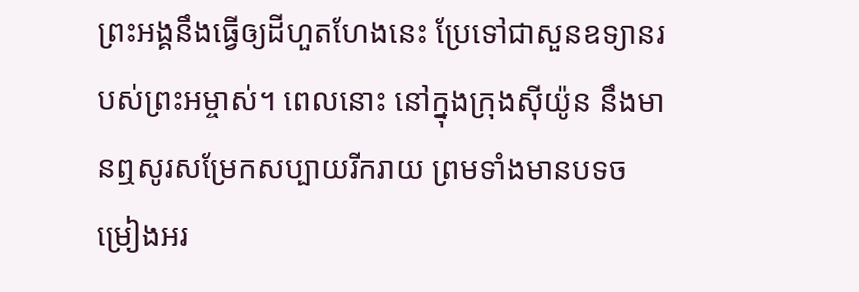ព្រះអង្គនឹងធ្វើឲ្យដីហួតហែងនេះ ប្រែទៅជាសួនឧទ្យានរបស់ព្រះអម្ចាស់។ ពេលនោះ នៅក្នុងក្រុងស៊ីយ៉ូន នឹងមានឮសូរសម្រែកសប្បាយរីករាយ ព្រមទាំងមានបទចម្រៀងអរ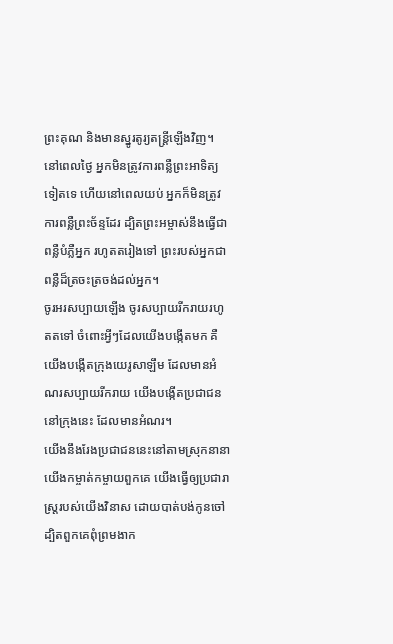ព្រះគុណ និងមានស្នូរតូរ្យតន្ត្រីឡើងវិញ។
នៅពេលថ្ងៃ អ្នកមិនត្រូវការពន្លឺព្រះអាទិត្យទៀតទេ ហើយនៅពេលយប់ អ្នកក៏មិនត្រូវការពន្លឺព្រះច័ន្ទដែរ ដ្បិតព្រះអម្ចាស់នឹងធ្វើជាពន្លឺបំភ្លឺអ្នក រហូតតរៀងទៅ ព្រះរបស់អ្នកជាពន្លឺដ៏ត្រចះត្រចង់ដល់អ្នក។
ចូរអរសប្បាយឡើង ចូរសប្បាយរីករាយរហូតតទៅ ចំពោះអ្វីៗដែលយើងបង្កើតមក គឺយើងបង្កើតក្រុងយេរូសាឡឹម ដែលមានអំណរសប្បាយរីករាយ យើងបង្កើតប្រជាជននៅក្រុងនេះ ដែលមានអំណរ។
យើងនឹងរែងប្រជាជននេះនៅតាមស្រុកនានា យើងកម្ចាត់កម្ចាយពួកគេ យើងធ្វើឲ្យប្រជារាស្ត្ររបស់យើងវិនាស ដោយបាត់បង់កូនចៅ ដ្បិតពួកគេពុំព្រមងាក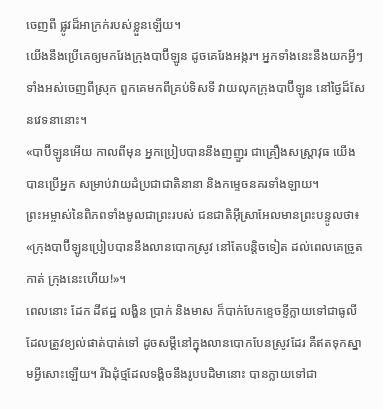ចេញពី ផ្លូវដ៏អាក្រក់របស់ខ្លួនឡើយ។
យើងនឹងប្រើគេឲ្យមករែងក្រុងបាប៊ីឡូន ដូចគេរែងអង្ករ។ អ្នកទាំងនេះនឹងយកអ្វីៗទាំងអស់ចេញពីស្រុក ពួកគេមកពីគ្រប់ទិសទី វាយលុកក្រុងបាប៊ីឡូន នៅថ្ងៃដ៏សែនវេទនានោះ។
«បាប៊ីឡូនអើយ កាលពីមុន អ្នកប្រៀបបាននឹងញញួរ ជាគ្រឿងសស្ត្រាវុធ យើងបានប្រើអ្នក សម្រាប់វាយដំប្រជាជាតិនានា និងកម្ទេចនគរទាំងឡាយ។
ព្រះអម្ចាស់នៃពិភពទាំងមូលជាព្រះរបស់ ជនជាតិអ៊ីស្រាអែលមានព្រះបន្ទូលថា៖ «ក្រុងបាប៊ីឡូនប្រៀបបាននឹងលានបោកស្រូវ នៅតែបន្តិចទៀត ដល់ពេលគេច្រូតកាត់ ក្រុងនេះហើយ!»។
ពេលនោះ ដែក ដីឥដ្ឋ លង្ហិន ប្រាក់ និងមាស ក៏បាក់បែកខ្ទេចខ្ទីក្លាយទៅជាធូលីដែលត្រូវខ្យល់ផាត់បាត់ទៅ ដូចសម្ដីនៅក្នុងលានបោកបែនស្រូវដែរ គឺឥតទុកស្នាមអ្វីសោះឡើយ។ រីឯដុំថ្មដែលទង្គិចនឹងរូបបដិមានោះ បានក្លាយទៅជា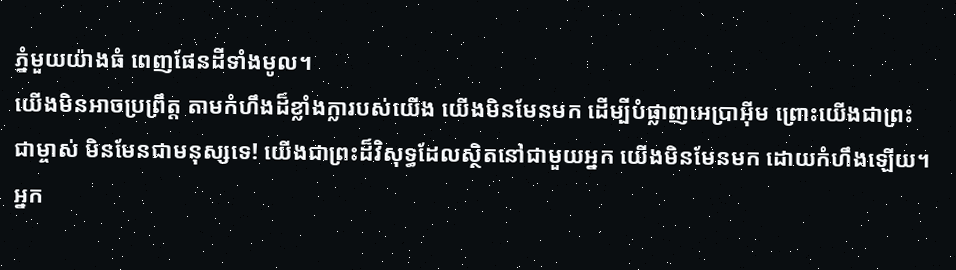ភ្នំមួយយ៉ាងធំ ពេញផែនដីទាំងមូល។
យើងមិនអាចប្រព្រឹត្ត តាមកំហឹងដ៏ខ្លាំងក្លារបស់យើង យើងមិនមែនមក ដើម្បីបំផ្លាញអេប្រាអ៊ីម ព្រោះយើងជាព្រះជាម្ចាស់ មិនមែនជាមនុស្សទេ! យើងជាព្រះដ៏វិសុទ្ធដែលស្ថិតនៅជាមួយអ្នក យើងមិនមែនមក ដោយកំហឹងឡើយ។
អ្នក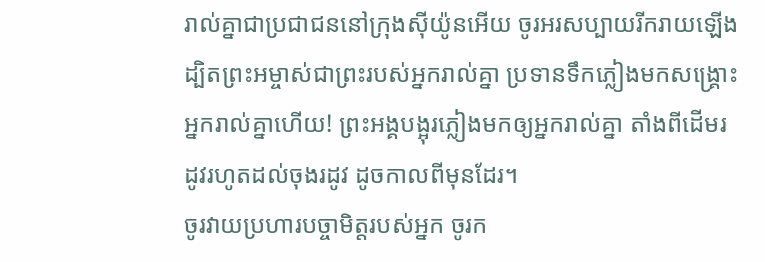រាល់គ្នាជាប្រជាជននៅក្រុងស៊ីយ៉ូនអើយ ចូរអរសប្បាយរីករាយឡើង ដ្បិតព្រះអម្ចាស់ជាព្រះរបស់អ្នករាល់គ្នា ប្រទានទឹកភ្លៀងមកសង្គ្រោះអ្នករាល់គ្នាហើយ! ព្រះអង្គបង្អុរភ្លៀងមកឲ្យអ្នករាល់គ្នា តាំងពីដើមរដូវរហូតដល់ចុងរដូវ ដូចកាលពីមុនដែរ។
ចូរវាយប្រហារបច្ចាមិត្តរបស់អ្នក ចូរក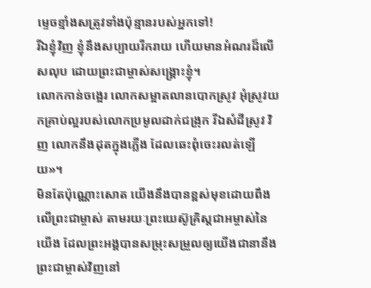ម្ទេចខ្មាំងសត្រូវទាំងប៉ុន្មានរបស់អ្នកទៅ!
រីឯខ្ញុំវិញ ខ្ញុំនឹងសប្បាយរីករាយ ហើយមានអំណរដ៏លើសលុប ដោយព្រះជាម្ចាស់សង្គ្រោះខ្ញុំ។
លោកកាន់ចង្អេរ លោកសម្អាតលានបោកស្រូវ អុំស្រូវយកគ្រាប់ល្អរបស់លោកប្រមូលដាក់ជង្រុក រីឯសំដីស្រូវ វិញ លោកនឹងដុតក្នុងភ្លើង ដែលឆេះពុំចេះរលត់ឡើយ»។
មិនតែប៉ុណ្ណោះសោត យើងនឹងបានខ្ពស់មុខដោយពឹងលើព្រះជាម្ចាស់ តាមរយៈព្រះយេស៊ូគ្រិស្តជាអម្ចាស់នៃយើង ដែលព្រះអង្គបានសម្រុះសម្រួលឲ្យយើងជានានឹងព្រះជាម្ចាស់វិញនៅ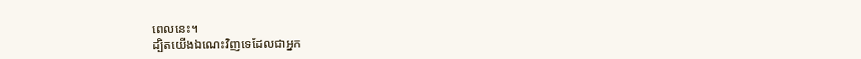ពេលនេះ។
ដ្បិតយើងឯណេះវិញទេដែលជាអ្នក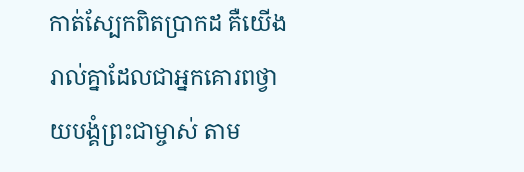កាត់ស្បែកពិតប្រាកដ គឺយើងរាល់គ្នាដែលជាអ្នកគោរពថ្វាយបង្គំព្រះជាម្ចាស់ តាម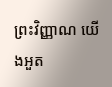ព្រះវិញ្ញាណ យើងអួត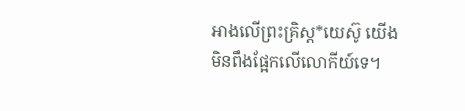អាងលើព្រះគ្រិស្ត*យេស៊ូ យើងមិនពឹងផ្អែកលើលោកីយ៍ទេ។